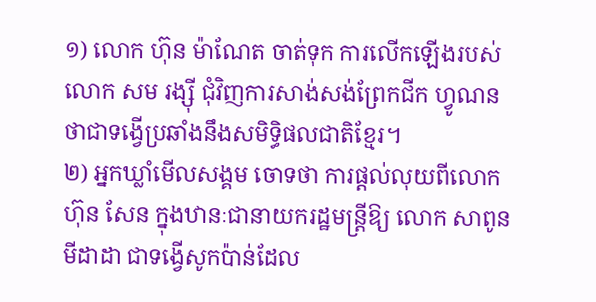១) លោក ហ៊ុន ម៉ាណែត ចាត់ទុក ការលើកឡើងរបស់លោក សម រង្ស៊ី ជុំវិញការសាង់សង់ព្រែកជីក ហ្វូណន ថាជាទង្វើប្រឆាំងនឹងសមិទ្ធិផលជាតិខ្មែរ។
២) អ្នកឃ្លាំមើលសង្គម ចោទថា ការផ្តល់លុយពីលោក ហ៊ុន សែន ក្នុងឋានៈជានាយករដ្ឋមន្ត្រីឱ្យ លោក សាពូន មីដាដា ជាទង្វើសូកប៉ាន់ដែល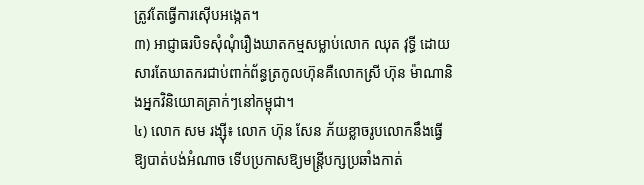ត្រូវតែធ្វើការស៊ើបអង្កេត។
៣) អាជ្ញាធរបិទសុំណុំរឿងឃាតកម្មសម្លាប់លោក ឈុត វុទ្ធី ដោយសារតែឃាតករជាប់ពាក់ព័ន្ធត្រកូលហ៊ុនគឺលោកស្រី ហ៊ុន ម៉ាណានិងអ្នកវិនិយោគគ្រាក់ៗនៅកម្ពុជា។
៤) លោក សម រង្ស៊ី៖ លោក ហ៊ុន សែន ភ័យខ្លាចរូបលោកនឹងធ្វើឱ្យបាត់បង់អំណាច ទើបប្រកាសឱ្យមន្ត្រីបក្សប្រឆាំងកាត់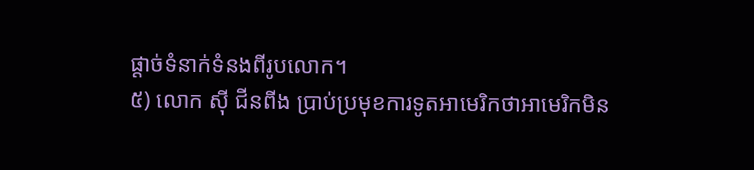ផ្តាច់ទំនាក់ទំនងពីរូបលោក។
៥) លោក ស៊ី ជីនពីង ប្រាប់ប្រមុខការទូតអាមេរិកថាអាមេរិកមិន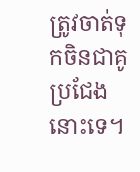ត្រូវចាត់ទុកចិនជាគូប្រជែងនោះទេ។